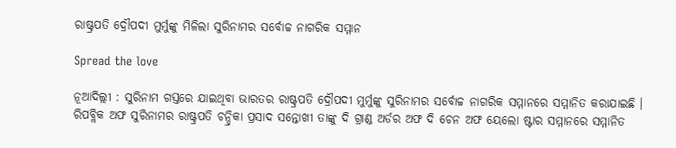ରାଷ୍ଟ୍ରପତି ଦ୍ରୌପଦୀ ମୁର୍ମୁଙ୍କୁ ମିଳିଲା ସୁରିନାମର ସର୍ବୋଚ୍ଚ ନାଗରିକ ସମ୍ମାନ

Spread the love

ନୂଆଦିଲ୍ଲୀ : ସୁରିନାମ ଗସ୍ତରେ ଯାଇଥିବା ଭାରତର ରାଷ୍ଟ୍ରପତି ଦ୍ରୌପଦୀ ମୁର୍ମୁଙ୍କୁ ସୁରିନାମର ସର୍ବୋଚ୍ଚ ନାଗରିକ ସମ୍ମାନରେ ସମ୍ମାନିତ କରାଯାଇଛି । ରିପବ୍ଲିକ ଅଫ ସୁରିନାମର ରାଷ୍ଟ୍ରପତି ଚନ୍ଦ୍ରିକା ପ୍ରସାଦ ସନ୍ତୋଖୀ ତାଙ୍କୁ ଦି ଗ୍ରାଣ୍ଡ ଅର୍ଡର ଅଫ ଦି ଚେନ ଅଫ ୟେଲୋ ଷ୍ଟାର ସମ୍ମାନରେ ସମ୍ମାନିତ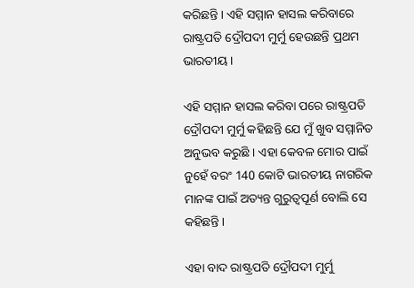କରିଛନ୍ତି । ଏହି ସମ୍ମାନ ହାସଲ କରିବାରେ ରାଷ୍ଟ୍ରପତି ଦ୍ରୌପଦୀ ମୁର୍ମୁ ହେଉଛନ୍ତି ପ୍ରଥମ ଭାରତୀୟ ।

ଏହି ସମ୍ମାନ ହାସଲ କରିବା ପରେ ରାଷ୍ଟ୍ରପତି ଦ୍ରୌପଦୀ ମୁର୍ମୁ କହିଛନ୍ତି ଯେ ମୁଁ ଖୁବ ସମ୍ମାନିତ ଅନୁଭବ କରୁଛି । ଏହା କେବଳ ମୋର ପାଇଁ ନୁହେଁ ବରଂ 140 କୋଟି ଭାରତୀୟ ନାଗରିକ ମାନଙ୍କ ପାଇଁ ଅତ୍ୟନ୍ତ ଗୁରୁତ୍ୱପୂର୍ଣ ବୋଲି ସେ କହିଛନ୍ତି ।

ଏହା ବାଦ ରାଷ୍ଟ୍ରପତି ଦ୍ରୌପଦୀ ମୁର୍ମୁ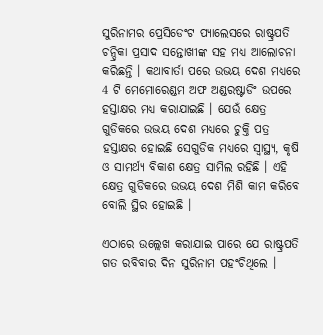ସୁରିନାମର ପ୍ରେସିଡେଂଟ ପ୍ୟାଲେସରେ ରାଷ୍ଟ୍ରପତି ଚନ୍ଦ୍ରିକା ପ୍ରସାଦ ସନ୍ତୋଖୀଙ୍କ ସହ ମଧ୍ୟ ଆଲୋଚନା କରିଛନ୍ତି । କଥାବାର୍ତା ପରେ ଉଭୟ ଦେଶ ମଧ୍ୟରେ 4 ଟି ମେମୋରେଣ୍ଡମ ଅଫ ଅଣ୍ଡରଷ୍ଟାଡିଂ ଉପରେ ହସ୍ତାକ୍ଷର ମଧ୍ୟ କରାଯାଇଛି । ଯେଉଁ କ୍ଷେତ୍ର ଗୁଡିକରେ ଉଭୟ ଦେଶ ମଧ୍ୟରେ ଚୁକ୍ତି ପତ୍ର ହସ୍ତାକ୍ଷର ହୋଇଛି ସେଗୁଡିକ ମଧ୍ୟରେ ସ୍ୱାସ୍ଥ୍ୟ, କୃଷି ଓ ସାମର୍ଥ୍ୟ ବିକାଶ କ୍ଷେତ୍ର ସାମିଲ ରହିଛି । ଏହି କ୍ଷେତ୍ର ଗୁଡିକରେ ଉଭୟ ଦେଶ ମିଶି କାମ କରିବେ ବୋଲି ସ୍ଥିର ହୋଇଛି ।

ଏଠାରେ ଉଲ୍ଲେଖ କରାଯାଇ ପାରେ ଯେ ରାଷ୍ଟ୍ରପତି ଗତ ରବିବାର ଦିନ ସୁରିନାମ ପହଂଚିଥିଲେ ।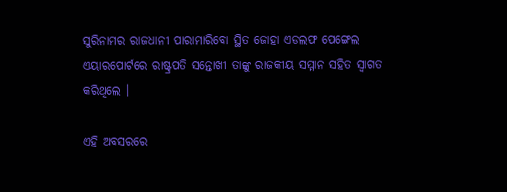ସୁରିନାମର ରାଜଧାନୀ ପାରାମାରିବୋ ସ୍ଥିତ ଜୋହା ଏଡଲଫ ପେଙ୍ଗେଲ ଏୟାରପୋର୍ଟରେ ରାଷ୍ଟ୍ରପତି ସନ୍ତୋଖୀ ତାଙ୍କୁ ରାଜକୀୟ ସମ୍ମାନ ସହିତ ସ୍ୱାଗତ କରିଥିଲେ ।

ଏହି ଅବସରରେ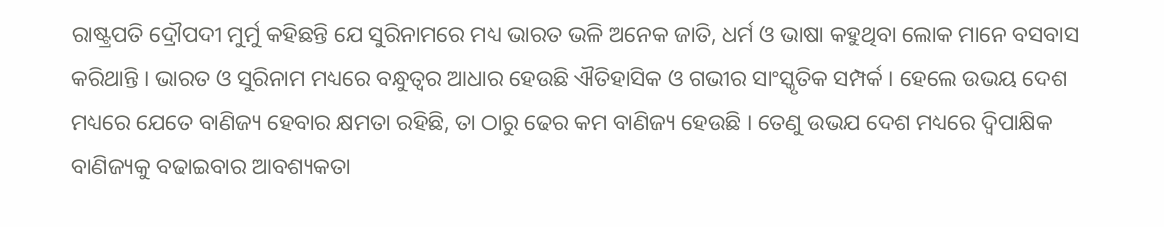ରାଷ୍ଟ୍ରପତି ଦ୍ରୌପଦୀ ମୁର୍ମୁ କହିଛନ୍ତି ଯେ ସୁରିନାମରେ ମଧ୍ୟ ଭାରତ ଭଳି ଅନେକ ଜାତି, ଧର୍ମ ଓ ଭାଷା କହୁଥିବା ଲୋକ ମାନେ ବସବାସ କରିଥାନ୍ତି । ଭାରତ ଓ ସୁରିନାମ ମଧ୍ୟରେ ବନ୍ଧୁତ୍ୱର ଆଧାର ହେଉଛି ଐତିହାସିକ ଓ ଗଭୀର ସାଂସ୍କୃତିକ ସମ୍ପର୍କ । ହେଲେ ଉଭୟ ଦେଶ ମଧ୍ୟରେ ଯେତେ ବାଣିଜ୍ୟ ହେବାର କ୍ଷମତା ରହିଛି, ତା ଠାରୁ ଢେର କମ ବାଣିଜ୍ୟ ହେଉଛି । ତେଣୁ ଉଭଯ ଦେଶ ମଧ୍ୟରେ ଦ୍ୱିପାକ୍ଷିକ ବାଣିଜ୍ୟକୁ ବଢାଇବାର ଆବଶ୍ୟକତା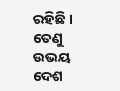ରହିଛି । ତେଣୁ ଉଭୟ ଦେଶ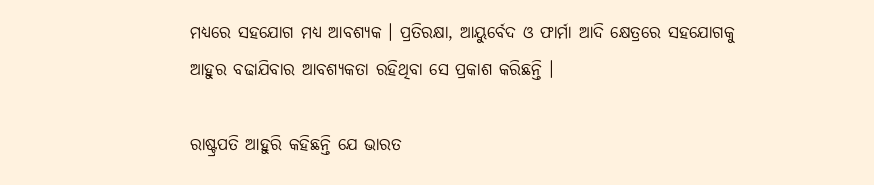ମଧ୍ୟରେ ସହଯୋଗ ମଧ୍ୟ ଆବଶ୍ୟକ । ପ୍ରତିରକ୍ଷା, ଆୟୁର୍ବେଦ ଓ ଫାର୍ମା ଆଦି କ୍ଷେତ୍ରରେ ସହଯୋଗକୁ ଆହୁର ବଢାଯିବାର ଆବଶ୍ୟକତା ରହିଥିବା ସେ ପ୍ରକାଶ କରିଛନ୍ତି ।

ରାଷ୍ଟ୍ରପତି ଆହୁରି କହିଛନ୍ତି ଯେ ଭାରତ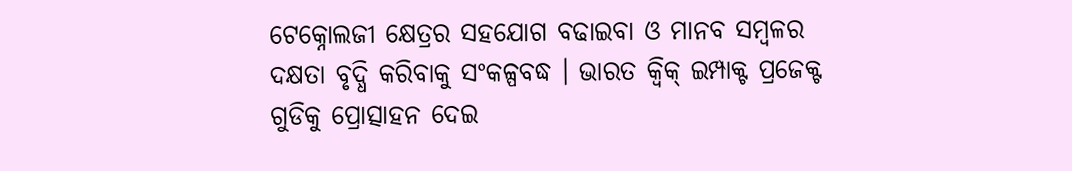ଟେକ୍ନୋଲଜୀ କ୍ଷେତ୍ରର ସହଯୋଗ ବଢାଇବା ଓ ମାନବ ସମ୍ବଳର ଦକ୍ଷତା ବୃଦ୍ଧି କରିବାକୁ ସଂକଳ୍ପବଦ୍ଧ । ଭାରତ କ୍ୱିକ୍ ଇମ୍ପାକ୍ଟ ପ୍ରଜେକ୍ଟ ଗୁଡିକୁ ପ୍ରୋତ୍ସାହନ ଦେଇ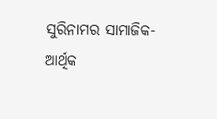ସୁରିନାମର ସାମାଜିକ- ଆର୍ଥିକ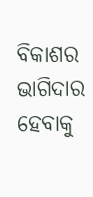ବିକାଶର ଭାଗିଦାର ହେବାକୁ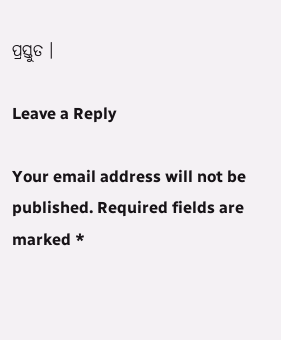ପ୍ରସ୍ତୁତ ।

Leave a Reply

Your email address will not be published. Required fields are marked *